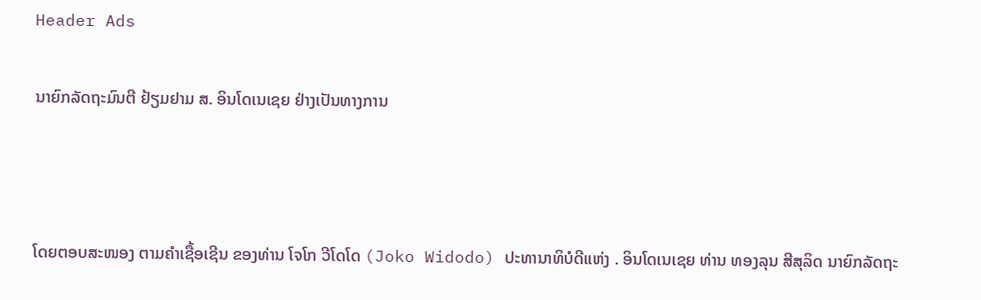Header Ads

ນາຍົກລັດຖະມົນຕີ ຢ້ຽມຢາມ ສ. ອິນໂດເນເຊຍ ຢ່າງເປັນທາງການ



ໂດຍຕອບສະໜອງ ຕາມຄໍາເຊື້ອເຊີນ ຂອງທ່ານ ໂຈໂກ ວີໂດໂດ (Joko Widodo) ປະທານາທິບໍດີແຫ່ງ . ອິນໂດເນເຊຍ ທ່ານ ທອງລຸນ ສີສຸລິດ ນາຍົກລັດຖະ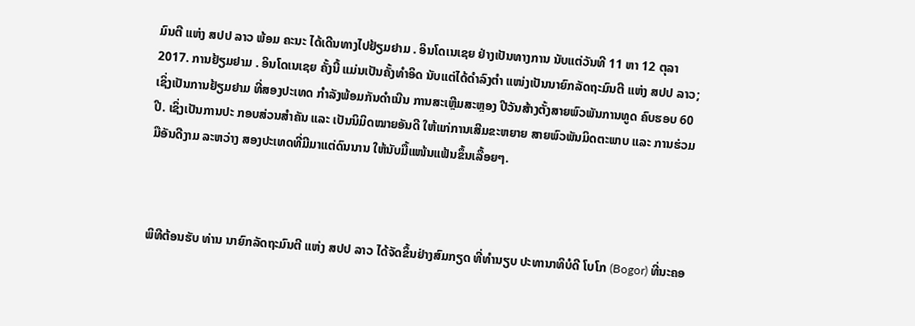ມົນຕີ ແຫ່ງ ສປປ ລາວ ພ້ອມ ຄະນະ ໄດ້ເດີນທາງໄປຢ້ຽມຢາມ . ອິນໂດເນເຊຍ ຢ່າງເປັນທາງການ ນັບແຕ່ວັນທີ 11 ຫາ 12 ຕຸລາ 2017. ການຢ້ຽມຢາມ . ອິນໂດເນເຊຍ ຄັ້ງນີ້ ແມ່ນເປັນຄັ້ງທໍາອິດ ນັບແຕ່ໄດ້ດໍາລົງຕໍາ ແໜ່ງເປັນນາຍົກລັດຖະມົນຕີ ແຫ່ງ ສປປ ລາວ; ເຊິ່ງເປັນການຢ້ຽມຢາມ ທີ່ສອງປະເທດ ກຳລັງພ້ອມກັນດຳເນີນ ການສະເຫຼີມສະຫຼອງ ປີວັນສ້າງຕັ້ງສາຍພົວພັນການທູດ ຄົບຮອບ 60 ປີ. ເຊິ່ງເປັນການປະ ກອບສ່ວນສຳຄັນ ແລະ ເປັນນິມິດໝາຍອັນດີ ໃຫ້ແກ່ການເສີມຂະຫຍາຍ ສາຍພົວພັນມິດຕະພາບ ແລະ ການຮ່ວມມືອັນດີງາມ ລະຫວ່າງ ສອງປະເທດທີ່ມີມາແຕ່ດົນນານ ໃຫ້ນັບມື້ແໜ້ນແຟ້ນຂຶ້ນເລື້ອຍໆ.



ພິທີຕ້ອນຮັບ ທ່ານ ນາຍົກລັດຖະມົນຕີ ແຫ່ງ ສປປ ລາວ ໄດ້ຈັດຂຶ້ນຢ່າງສົມກຽດ ທີ່ທຳນຽບ ປະທານາທິບໍດີ ໂບໂກ (Bogor) ທີ່ນະຄອ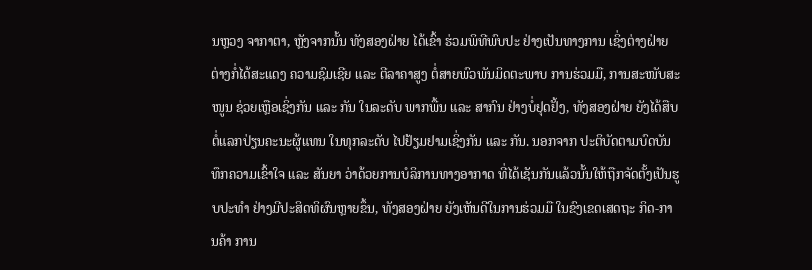ນຫຼວງ ຈາກາຕາ, ຫຼັງຈາກນັ້ນ ທັງສອງຝ່າຍ ໄດ້ເຂົ້າ ຮ່ວມພິທີພົບປະ ຢ່າງເປັນທາງການ ເຊິ່ງຕ່າງຝ່າຍຕ່າງກໍ່ໄດ້ສະແດງ ຄວາມຊົມເຊີຍ ແລະ ຕີລາຄາສູງ ຕໍ່ສາຍພົວພັນມິດຕະພາບ ການຮ່ວມມື, ການສະໜັບສະໜູນ ຊ່ວຍເຫຼືອເຊິ່ງກັນ ແລະ ກັນ ໃນລະດັບ ພາກພື້ນ ແລະ ສາກົນ ຢ່າງບໍ່ຢຸດຢັ້ງ, ທັງສອງຝ່າຍ ຍັງໄດ້ສືບຕໍ່ແລກປ່ຽນຄະນະຜູ້ແທນ ໃນທຸກລະດັບ ໄປຢ້ຽມຢາມເຊິ່ງກັນ ແລະ ກັນ. ນອກຈາກ ປະຕິບັດຕາມບົດບັນທຶກຄວາມເຂົ້າໃຈ ແລະ ສັນຍາ ວ່າດ້ວຍການບໍລິການທາງອາກາດ ທີ່ໄດ້ເຊັນກັນແລ້ວນັ້ນໃຫ້ຖືກຈັດຕັ້ງເປັນຮູບປະທຳ ຢ່າງມີປະສິດທິຜົນຫຼາຍຂຶ້ນ, ທັງສອງຝ່າຍ ຍັງເຫັນດີໃນການຮ່ວມມື ໃນຂົງເຂດເສດຖະ ກິດ-ການຄ້າ ການ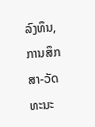ລົງທຶນ, ການສຶກສາ-ວັດທະນະ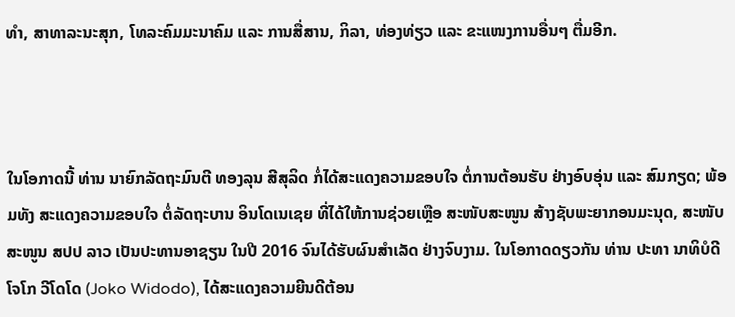ທຳ, ສາທາລະນະສຸກ, ໂທລະຄົມມະນາຄົມ ແລະ ການສື່ສານ, ກິລາ, ທ່ອງທ່ຽວ ແລະ ຂະແໜງການອື່ນໆ ຕື່ມອີກ.



ໃນໂອກາດນີ້ ທ່ານ ນາຍົກລັດຖະມົນຕີ ທອງລຸນ ສີສຸລິດ ກໍ່ໄດ້ສະແດງຄວາມຂອບໃຈ ຕໍ່ການຕ້ອນຮັບ ຢ່າງອົບອຸ່ນ ແລະ ສົມກຽດ; ພ້ອມທັງ ສະແດງຄວາມຂອບໃຈ ຕໍ່ລັດຖະບານ ອິນໂດເນເຊຍ ທີ່ໄດ້ໃຫ້ການຊ່ວຍເຫຼືອ ສະໜັບສະໜູນ ສ້າງຊັບພະຍາກອນມະນຸດ, ສະໜັບສະໜູນ ສປປ ລາວ ເປັນປະທານອາຊຽນ ໃນປີ 2016 ຈົນໄດ້ຮັບຜົນສໍາເລັດ ຢ່າງຈົບງາມ. ໃນໂອກາດດຽວກັນ ທ່ານ ປະທາ ນາທິບໍດີ ໂຈໂກ ວີໂດໂດ (Joko Widodo), ໄດ້ສະແດງຄວາມຍີນດີຕ້ອນ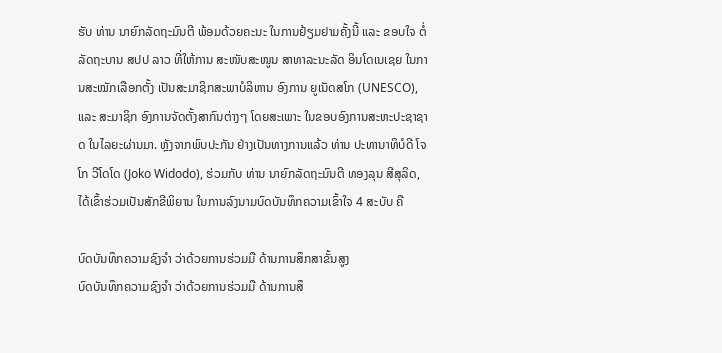ຮັບ ທ່ານ ນາຍົກລັດຖະມົນຕີ ພ້ອມດ້ວຍຄະນະ ໃນການຢ້ຽມຢາມຄັ້ງນີ້ ແລະ ຂອບໃຈ ຕໍ່ລັດຖະບານ ສປປ ລາວ ທີ່ໃຫ້ການ ສະໜັບສະໜູນ ສາທາລະນະລັດ ອິນໂດເນເຊຍ ໃນການສະໝັກເລືອກຕັ້ງ ເປັນສະມາຊິກສະພາບໍລິຫານ ອົງການ ຍູເນັດສໂກ (UNESCO), ແລະ ສະມາຊິກ ອົງການຈັດຕັ້ງສາກົນຕ່າງໆ ໂດຍສະເພາະ ໃນຂອບອົງການສະຫະປະຊາຊາດ ໃນໄລຍະຜ່ານມາ. ຫຼັງຈາກພົບປະກັນ ຢ່າງເປັນທາງການແລ້ວ ທ່ານ ປະທານາທິບໍດີ ໂຈໂກ ວີໂດໂດ (Joko Widodo), ຮ່ວມກັບ ທ່ານ ນາຍົກລັດຖະມົນຕີ ທອງລຸນ ສີສຸລິດ, ໄດ້ເຂົ້າຮ່ວມເປັນສັກຂີພິຍານ ໃນການລົງນາມບົດບັນທຶກຄວາມເຂົ້າໃຈ 4 ສະບັບ ຄື

ບົດບັນທຶກຄວາມຊົງຈໍາ ວ່າດ້ວຍການຮ່ວມມື ດ້ານການສຶກສາຂັ້ນສູງ
ບົດບັນທຶກຄວາມຊົງຈໍາ ວ່າດ້ວຍການຮ່ວມມື ດ້ານການສຶ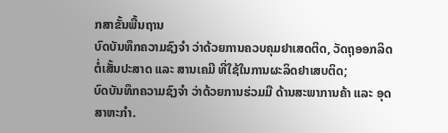ກສາຂັ້ນພື້ນຖານ
ບົດບັນທຶກຄວາມຊົງຈໍາ ວ່າດ້ວຍການຄວບຄຸມຢາເສດຕິດ, ວັດຖຸອອກລິດ ຕໍ່ເສັ້ນປະສາດ ແລະ ສານເຄມີ ທີ່ໃຊ້ໃນການຜະລິດຢາເສບຕິດ;
ບົດບັນທຶກຄວາມຊົງຈໍາ ວ່າດ້ວຍການຮ່ວມມື ດ້ານສະພາການຄ້າ ແລະ ອຸດສາຫະກໍາ.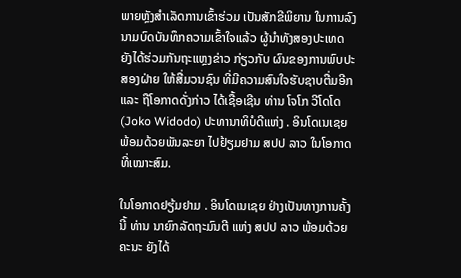ພາຍຫຼັງສຳເລັດການເຂົ້າຮ່ວມ ເປັນສັກຂີພິຍານ ໃນການລົງນາມບົດບັນທຶກຄວາມເຂົ້າໃຈແລ້ວ ຜູ້ນຳທັງສອງປະເທດ ຍັງໄດ້ຮ່ວມກັນຖະແຫຼງຂ່າວ ກ່ຽວກັບ ຜົນຂອງການພົບປະສອງຝ່າຍ ໃຫ້ສື່ມວນຊົນ ທີ່ມີຄວາມສົນໃຈຮັບຊາບຕື່ມອີກ ແລະ ຖືໂອກາດດັ່ງກ່າວ ໄດ້ເຊື້ອເຊີນ ທ່ານ ໂຈໂກ ວີໂດໂດ (Joko Widodo) ປະທານາທິບໍດີແຫ່ງ . ອິນໂດເນເຊຍ ພ້ອມດ້ວຍພັນລະຍາ ໄປຢ້ຽມຢາມ ສປປ ລາວ ໃນໂອກາດທີ່ເໝາະສົມ.

ໃນໂອກາດຢຽ້ມຢາມ . ອິນໂດເນເຊຍ ຢ່າງເປັນທາງການຄັ້ງນີ້ ທ່ານ ນາຍົກລັດຖະມົນຕີ ແຫ່ງ ສປປ ລາວ ພ້ອມດ້ວຍຄະນະ ຍັງໄດ້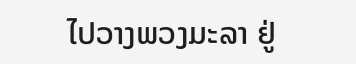ໄປວາງພວງມະລາ ຢູ່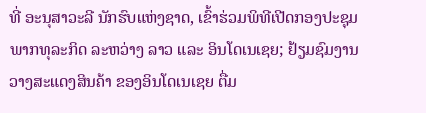ທີ່ ອະນຸສາວະລີ ນັກຮົບແຫ່ງຊາດ, ເຂົ້າຮ່ວມພິທີເປີດກອງປະຊຸມ ພາກທຸລະກິດ ລະຫວ່າງ ລາວ ແລະ ອິນໂດເນເຊຍ; ຢ້ຽມຊົມງານວາງສະແດງສິນຄ້າ ຂອງອິນໂດເນເຊຍ ຕື່ມ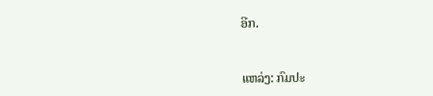ອີກ.


ແຫລ່ງ: ກົມປະ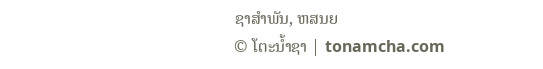ຊາສຳພັນ, ຫສນຍ
© ໂຕະນໍ້າຊາ | tonamcha.com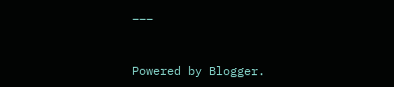___


Powered by Blogger.